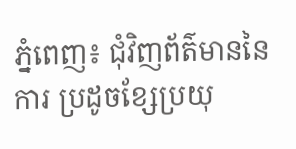ភ្នំពេញ៖ ជុំវិញព័ត៌មាននៃការ ប្រដូចខ្សែប្រយុ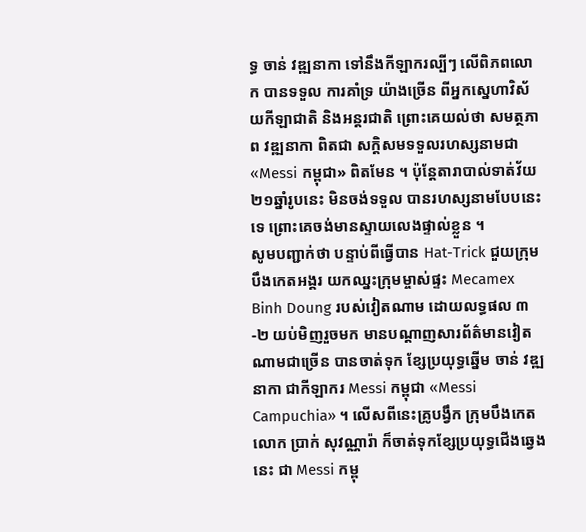ទ្ធ ចាន់ វឌ្ឍនាកា ទៅនឹងកីឡាករល្បីៗ លើពិភពលោក បានទទួល ការគាំទ្រ យ៉ាងច្រើន ពីអ្នកស្នេហាវិស័យកីឡាជាតិ និងអន្ដរជាតិ ព្រោះគេយល់ថា សមត្ថភាព វឌ្ឍនាកា ពិតជា សក្តិសមទទួលរហស្សនាមជា «Messi កម្ពុជា» ពិតមែន ។ ប៉ុន្ដែតារាបាល់ទាត់វ័យ ២១ឆ្នាំរូបនេះ មិនចង់ទទួល បានរហស្សនាមបែបនេះទេ ព្រោះគេចង់មានស្ទាយលេងផ្ទាល់ខ្លួន ។
សូមបញ្ជាក់ថា បន្ទាប់ពីធ្វើបាន Hat-Trick ជួយក្រុមបឹងកេតអង្គរ យកឈ្នះក្រុមម្ចាស់ផ្ទះ Mecamex Binh Doung របស់វៀតណាម ដោយលទ្ធផល ៣-២ យប់មិញរួចមក មានបណ្ដាញសារព័ត៌មានវៀតណាមជាច្រើន បានចាត់ទុក ខ្សែប្រយុទ្ធឆ្នើម ចាន់ វឌ្ឍនាកា ជាកីឡាករ Messi កម្ពុជា «Messi Campuchia» ។ លើសពីនេះគ្រូបង្វឹក ក្រុមបឹងកេត លោក ប្រាក់ សុវណ្ណារ៉ា ក៏ចាត់ទុកខ្សែប្រយុទ្ធជើងឆ្វេងនេះ ជា Messi កម្ពុ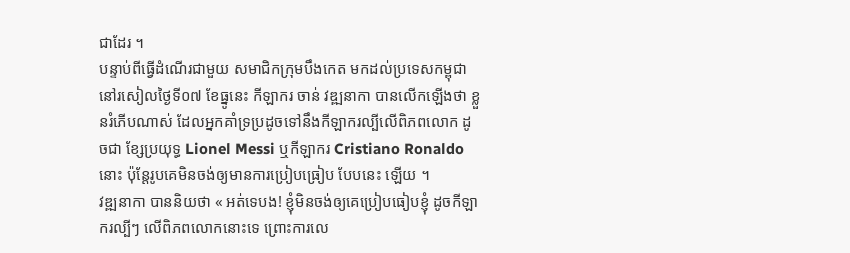ជាដែរ ។
បន្ទាប់ពីធ្វើដំណើរជាមួយ សមាជិកក្រុមបឹងកេត មកដល់ប្រទេសកម្ពុជា នៅរសៀលថ្ងៃទី០៧ ខែធ្នូនេះ កីឡាករ ចាន់ វឌ្ឍនាកា បានលើកឡើងថា ខ្លួនរំភើបណាស់ ដែលអ្នកគាំទ្រប្រដូចទៅនឹងកីឡាករល្បីលើពិភពលោក ដូចជា ខ្សែប្រយុទ្ធ Lionel Messi ឬកីឡាករ Cristiano Ronaldo នោះ ប៉ុន្ដែរូបគេមិនចង់ឲ្យមានការប្រៀបធ្រៀប បែបនេះ ឡើយ ។
វឌ្ឍនាកា បាននិយថា « អត់ទេបង! ខ្ញុំមិនចង់ឲ្យគេប្រៀបធៀបខ្ញុំ ដូចកីឡាករល្បីៗ លើពិភពលោកនោះទេ ព្រោះការលេ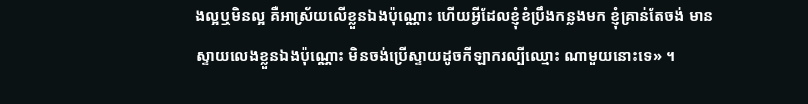ងល្អឬមិនល្អ គឺអាស្រ័យលើខ្លួនឯងប៉ុណ្ណោះ ហើយអ្វីដែលខ្ញុំខំប្រឹងកន្លងមក ខ្ញុំគ្រាន់តែចង់ មានស្ទាយលេងខ្លួនឯងប៉ុណ្ណោះ មិនចង់ប្រើស្ទាយដូចកីឡាករល្បីឈ្មោះ ណាមួយនោះទេ» ។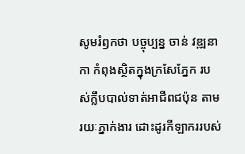សូមរំឭកថា បច្ចុប្បន្ន ចាន់ វឌ្ឍនាកា កំពុងស្ថិតក្នុងក្រសែភ្នែក របស់ក្លឹបបាល់ទាត់អាជីពជប៉ុន តាមរយៈភ្នាក់ងារ ដោះដូរកីឡាកររបស់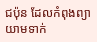ជប៉ុន ដែលកំពុងព្យាយាមទាក់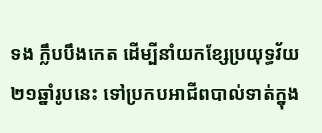ទង ក្លឹបបឹងកេត ដើម្បីនាំយកខ្សែប្រយុទ្ធវ័យ ២១ឆ្នាំរូបនេះ ទៅប្រកបអាជីពបាល់ទាត់ក្នុង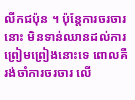លីកជប៉ុន ។ ប៉ុន្ដែការចរចារនោះ មិនទាន់ឈានដល់ការព្រៀមព្រៀងនោះទេ ពោលគឺរង់ចាំការចរចារ លើ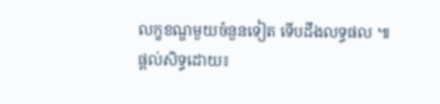លក្ខខណ្ឌមួយចំនួនទៀត ទើបដឹងលទ្ធផល ៕
ផ្ដល់សិទ្ធដោយ៖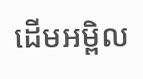ដើមអម្ពិល